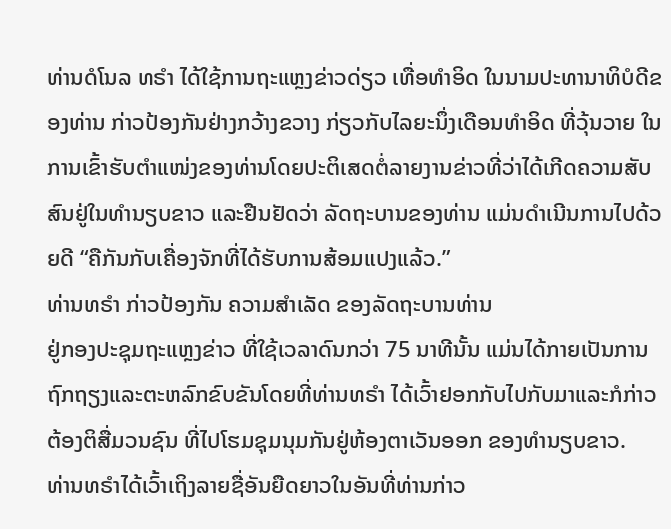ທ່ານດໍໂນລ ທຣຳ ໄດ້ໃຊ້ການຖະແຫຼງຂ່າວດ່ຽວ ເທື່ອທຳອິດ ໃນນາມປະທານາທິບໍດີຂອງທ່ານ ກ່າວປ້ອງກັນຢ່າງກວ້າງຂວາງ ກ່ຽວກັບໄລຍະນຶ່ງເດືອນທຳອິດ ທີ່ວຸ້ນວາຍ ໃນການເຂົ້າຮັບຕຳແໜ່ງຂອງທ່ານໂດຍປະຕິເສດຕໍ່ລາຍງານຂ່າວທີ່ວ່າໄດ້ເກີດຄວາມສັບສົນຢູ່ໃນທຳນຽບຂາວ ແລະຢືນຢັດວ່າ ລັດຖະບານຂອງທ່ານ ແມ່ນດຳເນີນການໄປດ້ວຍດີ “ຄືກັນກັບເຄື່ອງຈັກທີ່ໄດ້ຮັບການສ້ອມແປງແລ້ວ.”
ທ່ານທຣຳ ກ່າວປ້ອງກັນ ຄວາມສຳເລັດ ຂອງລັດຖະບານທ່ານ
ຢູ່ກອງປະຊຸມຖະແຫຼງຂ່າວ ທີ່ໃຊ້ເວລາດົນກວ່າ 75 ນາທີນັ້ນ ແມ່ນໄດ້ກາຍເປັນການຖົກຖຽງແລະຕະຫລົກຂົບຂັນໂດຍທີ່ທ່ານທຣຳ ໄດ້ເວົ້າຢອກກັບໄປກັບມາແລະກໍກ່າວຕ້ອງຕິສື່ມວນຊົນ ທີ່ໄປໂຮມຊຸມນຸມກັນຢູ່ຫ້ອງຕາເວັນອອກ ຂອງທຳນຽບຂາວ.
ທ່ານທຣຳໄດ້ເວົ້າເຖິງລາຍຊື່ອັນຍືດຍາວໃນອັນທີ່ທ່ານກ່າວ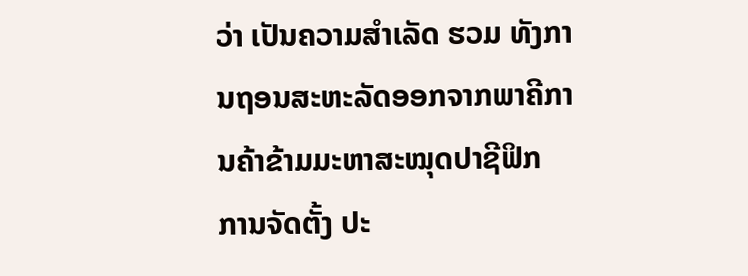ວ່າ ເປັນຄວາມສຳເລັດ ຮວມ ທັງການຖອນສະຫະລັດອອກຈາກພາຄີການຄ້າຂ້າມມະຫາສະໝຸດປາຊີຟິກ ການຈັດຕັ້ງ ປະ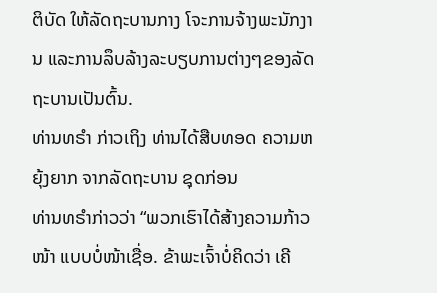ຕິບັດ ໃຫ້ລັດຖະບານກາງ ໂຈະການຈ້າງພະນັກງານ ແລະການລຶບລ້າງລະບຽບການຕ່າງໆຂອງລັດຖະບານເປັນຕົ້ນ.
ທ່ານທຣຳ ກ່າວເຖິງ ທ່ານໄດ້ສືບທອດ ຄວາມຫຍຸ້ງຍາກ ຈາກລັດຖະບານ ຊຸດກ່ອນ
ທ່ານທຣຳກ່າວວ່າ “ພວກເຮົາໄດ້ສ້າງຄວາມກ້າວໜ້າ ແບບບໍ່ໜ້າເຊື່ອ. ຂ້າພະເຈົ້າບໍ່ຄິດວ່າ ເຄີ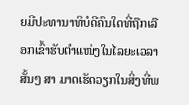ຍມີປະທານາທິບໍດີຄົນໃດທີ່ຖືກເລືອກເຂົ້າຮັບຕຳແໜ່ງໃນໄລຍະເວລາສັ້ນໆ ສາ ມາດເຮັດວຽກໃນສິ່ງທີ່ພ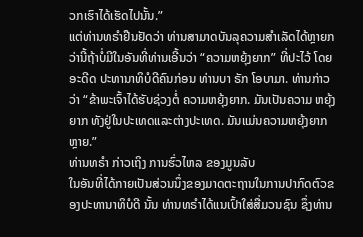ວກເຮົາໄດ້ເຮັດໄປນັ້ນ.”
ແຕ່ທ່ານທຣຳຢືນຢັດວ່າ ທ່ານສາມາດບັນລຸຄວາມສຳເລັດໄດ້ຫຼາຍກວ່ານີ້ຖ້າບໍ່ມີໃນອັນທີ່ທ່ານເອີ້ນວ່າ “ຄວາມຫຍຸ້ງຍາກ” ທີ່ປະໄວ້ ໂດຍອະດີດ ປະທານາທິບໍດີຄົນກ່ອນ ທ່ານບາ ຣັກ ໂອບາມາ. ທ່ານກ່າວວ່າ “ຂ້າພະເຈົ້າໄດ້ຮັບຊ່ວງຕໍ່ ຄວາມຫຍຸ້ງຍາກ. ມັນເປັນຄວາມ ຫຍຸ້ງຍາກ ທັງຢູ່ໃນປະເທດແລະຕ່າງປະເທດ. ມັນແມ່ນຄວາມຫຍຸ້ງຍາກຫຼາຍ.”
ທ່ານທຣຳ ກ່າວເຖິງ ການຮົ່ວໄຫລ ຂອງມູນລັບ
ໃນອັນທີ່ໄດ້ກາຍເປັນສ່ວນນຶ່ງຂອງມາດຕະຖານໃນການປາກົດຕົວຂອງປະທານາທິບໍດີ ນັ້ນ ທ່ານທຣຳໄດ້ແນເປົ້າໃສ່ສື່ມວນຊົນ ຊຶ່ງທ່ານ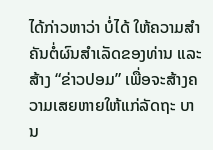ໄດ້ກ່າວຫາວ່າ ບໍ່ໄດ້ ໃຫ້ຄວາມສຳຄັນຕໍ່ຜົນສຳເລັດຂອງທ່ານ ແລະສ້າງ “ຂ່າວປອມ” ເພື່ອຈະສ້າງຄວາມເສຍຫາຍໃຫ້ແກ່ລັດຖະ ບານ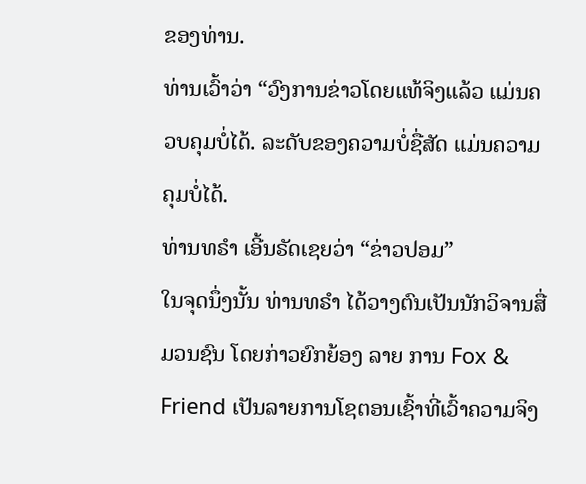ຂອງທ່ານ.
ທ່ານເວົ້າວ່າ “ວົງການຂ່າວໂດຍແທ້ຈິງແລ້ວ ແມ່ນຄວບຄຸມບໍ່ໄດ້. ລະດັບຂອງຄວາມບໍ່ຊື່ສັດ ແມ່ນຄວາມຄຸມບໍ່ໄດ້.
ທ່ານທຣຳ ເອີ້ນຣັດເຊຍວ່າ “ຂ່າວປອມ”
ໃນຈຸດນຶ່ງນັ້ນ ທ່ານທຣຳ ໄດ້ວາງຕົນເປັນນັກວິຈານສື່ມວນຊົນ ໂດຍກ່າວຍົກຍ້ອງ ລາຍ ການ Fox & Friend ເປັນລາຍການໂຊຕອນເຊົ້າທີ່ເວົ້າຄວາມຈິງ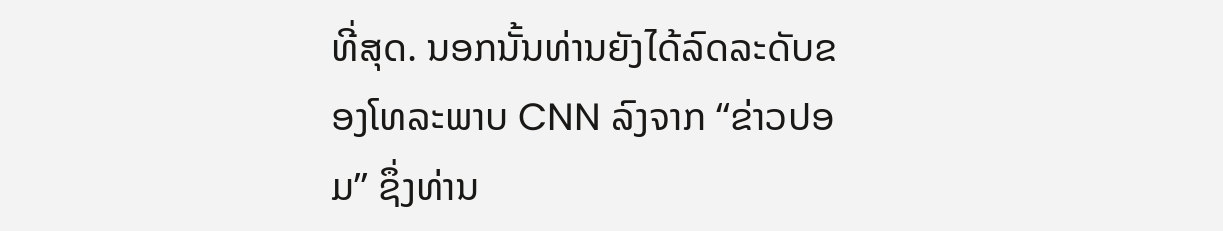ທີ່ສຸດ. ນອກນັ້ນທ່ານຍັງໄດ້ລົດລະດັບຂອງໂທລະພາບ CNN ລົງຈາກ “ຂ່າວປອມ” ຊຶ່ງທ່ານ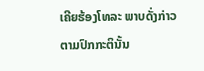ເຄີຍຮ້ອງໂທລະ ພາບດັ່ງກ່າວຕາມປົກກະຕິນັ້ນ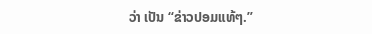ວ່າ ເປັນ “ຂ່າວປອມແທ້ໆ.”